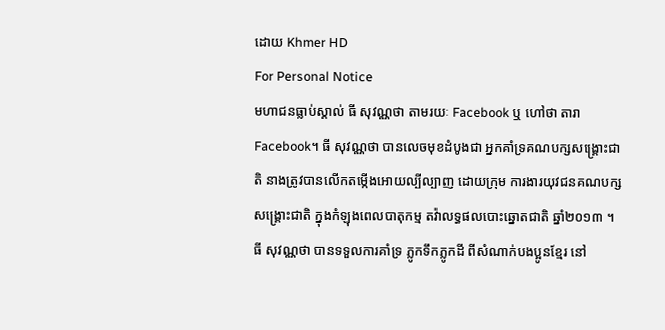ដោយ Khmer HD
For Personal Notice
មហាជនធ្លាប់ស្គាល់ ធី សុវណ្ណថា តាមរយៈ Facebook ឬ ហៅថា តារា Facebook។ ធី សុវណ្ណថា បានលេចមុខដំបូងជា អ្នកគាំទ្រគណបក្សសង្គ្រោះជាតិ នាងត្រូវបានលើកតម្កើងអោយល្បីល្បាញ ដោយក្រុម ការងារយុវជនគណបក្សសង្គ្រោះជាតិ ក្នុងកំឡុងពេលបាតុកម្ម តវ៉ាលទ្ធផលបោះឆ្នោតជាតិ ឆ្នាំ២០១៣ ។ ធី សុវណ្ណថា បានទទួលការគាំទ្រ ភ្លូកទឹកភ្លូកដី ពីសំណាក់បងប្អូនខ្មែរ នៅ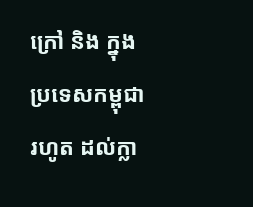ក្រៅ និង ក្នុងប្រទេសកម្ពុជា រហូត ដល់ក្លា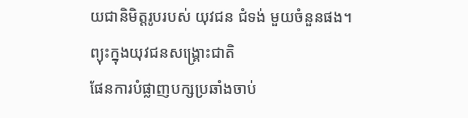យជានិមិត្តរូបរបស់ យុវជន ជំទង់ មួយចំនួនផង។
ព្យុះក្នុងយុវជនសង្គ្រោះជាតិ
ផែនការបំផ្លាញបក្សប្រឆាំងចាប់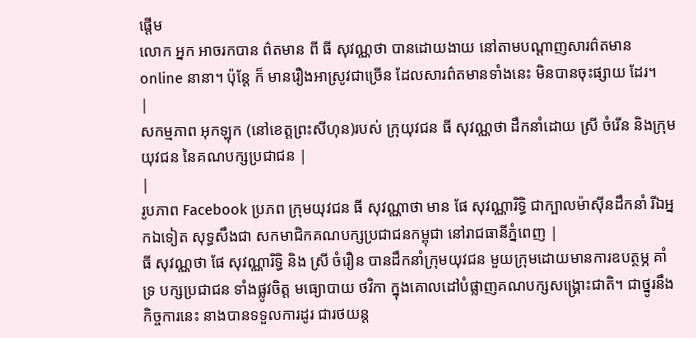ផ្តើម
លោក អ្នក អាចរកបាន ព៌តមាន ពី ធី សុវណ្ណថា បានដោយងាយ នៅតាមបណ្តាញសារព៌តមាន online នានា។ ប៉ុន្តែ ក៏ មានរឿងអាស្រូវជាច្រើន ដែលសារព៌តមានទាំងនេះ មិនបានចុះផ្សាយ ដែរ។
|
សកម្មភាព អុកឡុក (នៅខេត្តព្រះសីហុន)របស់ ក្រុយុវជន ធី សុវណ្ណថា ដឹកនាំដោយ ស្រី ចំរើន និងក្រុមយុវជន នៃគណបក្សប្រជាជន |
|
រូបភាព Facebook ប្រភព ក្រុមយុវជន ធី សុវណ្ណាថា មាន ផែ សុវណ្ណារិទ្ធិ ជាក្បាលម៉ាសុីនដឹកនាំ រីឯអ្នកឯទៀត សុទ្ធសឹងជា សកមាជិកគណបក្សប្រជាជនកម្ពុជា នៅរាជធានីភ្នំពេញ |
ធី សុវណ្ណថា ផែ សុវណ្ណារិទ្ធិ និង ស្រី ចំរឿន បានដឹកនាំក្រុមយុវជន មួយក្រុមដោយមានការឧបត្ថម្ភ គាំទ្រ បក្សប្រជាជន ទាំងផ្លូវចិត្ត មធ្យោបាយ ថវិកា ក្នុងគោលដៅបំផ្លាញគណបក្សសង្គ្រោះជាតិ។ ជាថ្នូរនឹងកិច្ចការនេះ នាងបានទទួលការដូរ ជារថយន្ត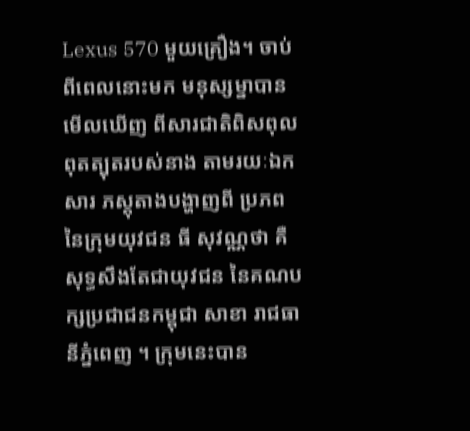Lexus 570 មួយគ្រឿង។ ចាប់ពីពេលនោះមក មនុស្សម្នាបានមើលឃើញ ពីសារជាតិពិសពុល ពុតត្បុតរបស់នាង តាមរយៈឯកសារ ភស្តុតាងបង្ហាញពី ប្រភពនៃក្រុមយុវជន ធី សុវណ្ណថា គឺ សុទ្ធសឹងតែជាយុវជន នៃគណបក្សប្រជាជនកម្ពុជា សាខា រាជធានីភ្នំពេញ ។ ក្រុមនេះបាន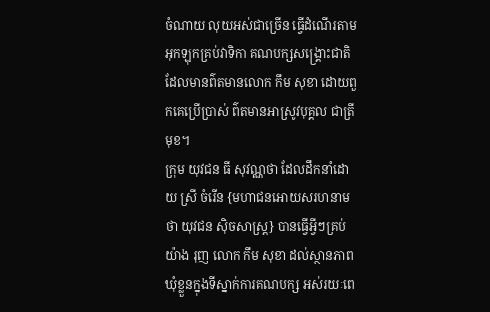ចំណាយ លុយអស់ជាច្រើន ធ្វើដំណើរតាមអុកឡុកគ្រប់វាទិកា គណបក្សសង្គ្រោះជាតិ ដែលមានព៌តមានលោក កឹម សុខា ដោយពួកគេប្រើប្រាស់ ព៌តមានអាស្រូវបុគ្គល ជាត្រីមុខ។
ក្រុម យុវជន ធី សុវណ្ណថា ដែលដឹកនាំដោយ ស្រី ចំរើន {មហាជនអោយសរហនាមថា យុវជន សុិចសាស្ត្រ} បានធ្វើអ្វីៗគ្រប់យ៉ាង រុញ លោក កឹម សុខា ដល់ស្ថានភាព ឃុំខ្លួនក្នុងទីស្នាក់ការគណបក្ស អស់រយៈពេ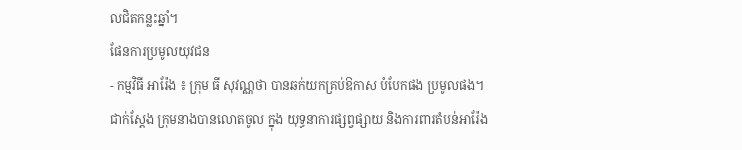លជិតកន្លះឆ្នាំ។
ផែនការប្រមូលយុវជន
- កម្មវិធី អារ៉ែង ៖ ក្រុម ធី សុវណ្ណថា បានឆក់យកគ្រប់ឱកាស បំបែកផង ប្រមូលផង។ ជាក់ស្តែង ក្រុមនាងបានលោតចូល ក្នុង យុទ្ធនាការផ្សព្វផ្សាយ និងការពារតំបន់អារ៉ែង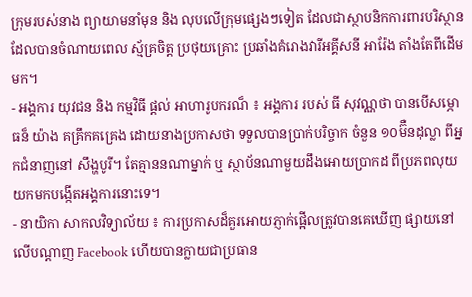ក្រុមរបស់នាង ព្យាយាមនាំមុន និង លុបលើក្រុមផ្សេងៗទៀត ដែលជាស្ថាបនិកការពារបរិស្ថាន ដែលបានចំណាយពេល ស្ម័គ្រចិត្ត ប្រថុយគ្រោះ ប្រឆាំងគំរោងវារីអគ្គីសនី អារ៉ែង តាំងតែពីដើមមក។
- អង្គការ យុវជន និង កម្មវិធី ផ្តល់ អាហារូបករណ៏ ៖ អង្គការ របស់ ធី សុវណ្ណថា បានបើសម្ភោធន៏ យ៉ាង គគ្រឹកគគ្រេង ដោយនាងប្រកាសថា ទទួលបានប្រាក់បរិច្ចាក ចំនួន ១០ម៊ឺនដុល្លា ពីអ្នកជំនាញនៅ សឹង្ហបូរី។ តែគ្មាននណាម្នាក់ ឬ ស្ថាប័នណាមួយដឹងអោយប្រាកដ ពីប្រភពលុយ យកមកបង្កើតអង្គការនោះទេ។
- នាយិកា សាកលវិទ្យាល័យ ៖ ការប្រកាសដ៏គួរអោយភ្ញាក់ផ្អើលត្រូវបានគេឃើញ ផ្សាយនៅលើបណ្តាញ Facebook ហើយបានក្លាយជាប្រធាន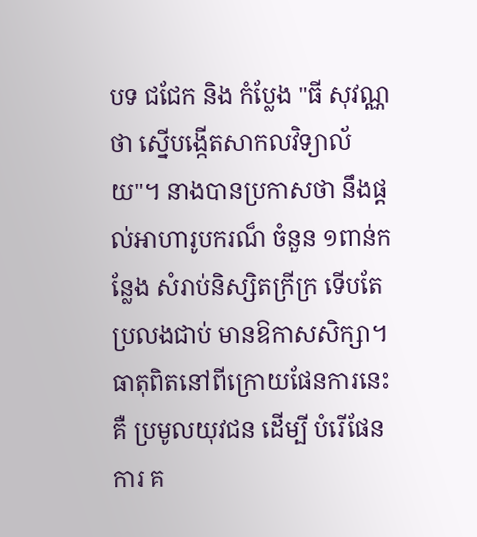បទ ជជែក និង កំប្លែង "ធី សុវណ្ណថា ស្នើបង្កើតសាកលវិទ្យាល័យ"។ នាងបានប្រកាសថា នឹងផ្តល់អាហារូបករណ៏ ចំនួន ១ពាន់កន្លែង សំរាប់និស្សិតក្រីក្រ ទើបតែប្រលងជាប់ មានឱកាសសិក្សា។ ធាតុពិតនៅពីក្រោយផែនការនេះ គឺ ប្រមូលយុវជន ដើម្បី បំរើផែនការ គ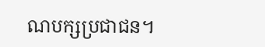ណបក្សប្រជាជន។